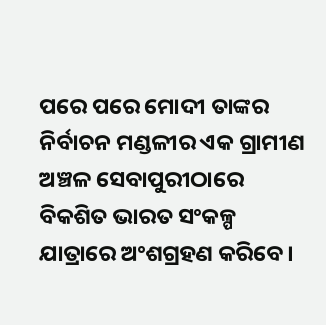ପରେ ପରେ ମୋଦୀ ତାଙ୍କର ନିର୍ବାଚନ ମଣ୍ଡଳୀର ଏକ ଗ୍ରାମୀଣ ଅଞ୍ଚଳ ସେବାପୁରୀଠାରେ ବିକଶିତ ଭାରତ ସଂକଳ୍ପ ଯାତ୍ରାରେ ଅଂଶଗ୍ରହଣ କରିବେ ।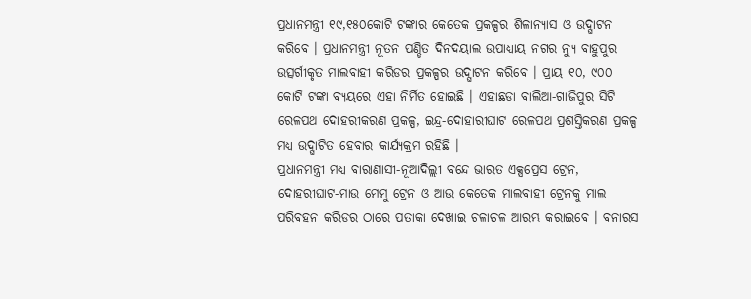ପ୍ରଧାନମନ୍ତ୍ରୀ ୧୯,୧୫୦କୋଟି ଟଙ୍କାର କେତେକ ପ୍ରକଳ୍ପର ଶିଳାନ୍ୟାସ ଓ ଉଦ୍ଘାଟନ କରିବେ । ପ୍ରଧାନମନ୍ତ୍ରୀ ନୂତନ ପଣ୍ଡିତ ଦିନଦୟାଲ ଉପାଧ୍ୟାୟ ନଗର ନ୍ୟୁ ବାହୁପୁର ଉତ୍ସର୍ଗୀକୃତ ମାଲବାହୀ କରିଡର ପ୍ରକଳ୍ପର ଉଦ୍ଘାଟନ କରିବେ । ପ୍ରାୟ ୧୦, ୯୦୦ କୋଟି ଟଙ୍କା ବ୍ୟୟରେ ଏହା ନିର୍ମିତ ହୋଇଛି । ଏହାଛଡା ବାଲିଆ-ଗାଜିପୁର ସିଟି ରେଳପଥ ଦୋହରୀକରଣ ପ୍ରକଳ୍ପ, ଇନ୍ଦ୍ର-ଦୋହାରୀଘାଟ ରେଳପଥ ପ୍ରଶସ୍ତିକରଣ ପ୍ରକଳ୍ପ ମଧ୍ୟ ଉଦ୍ଘାଟିତ ହେବାର କାର୍ଯ୍ୟକ୍ରମ ରହିଛି ।
ପ୍ରଧାନମନ୍ତ୍ରୀ ମଧ୍ୟ ବାରାଣାସୀ-ନୂଆଦିଲ୍ଲୀ ବନ୍ଦେ ଭାରତ ଏକ୍ସପ୍ରେସ ଟ୍ରେନ, ଦୋହରୀଘାଟ-ମାଉ ମେମୁ ଟ୍ରେନ ଓ ଆଉ କେତେକ ମାଲବାହୀ ଟ୍ରେନକୁ ମାଲ ପରିବହନ କରିଡର ଠାରେ ପତାକା ଦେଖାଇ ଚଳାଚଳ ଆରମ୍ଭ କରାଇବେ । ବନାରସ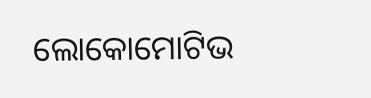ଲୋକୋମୋଟିଭ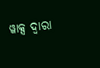ୱାକ୍ସ ଦ୍ୱାରା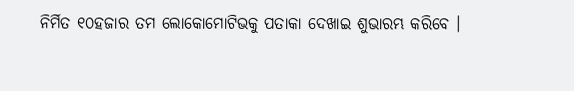ନିର୍ମିତ ୧୦ହଜାର ତମ ଲୋକୋମୋଟିଭକୁ ପତାକା ଦେଖାଇ ଶୁଭାରମ୍ଭ କରିବେ ।